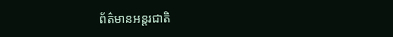ព័ត៌មានអន្តរជាតិ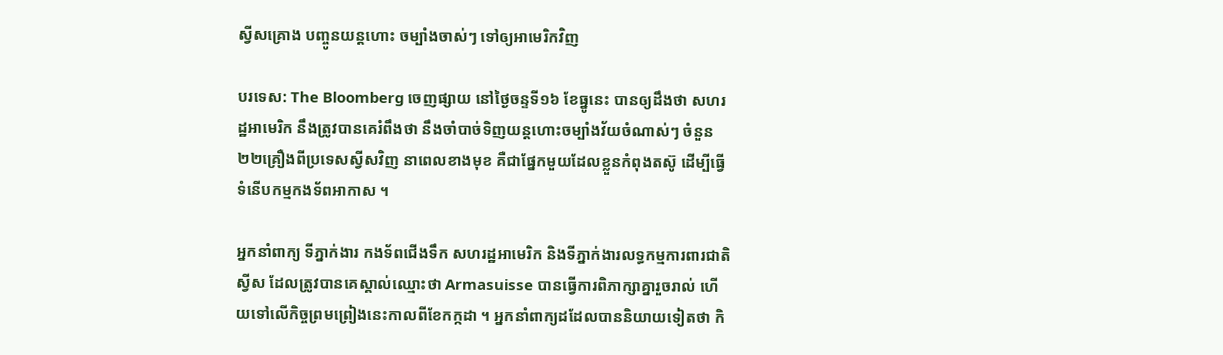ស្វីសគ្រោង បញ្ចូនយន្តហោះ ចម្បាំងចាស់ៗ ទៅឲ្យអាមេរិកវិញ

បរទេស: The Bloomberg ចេញផ្សាយ នៅថ្ងៃចន្ទទី១៦ ខែធ្នូនេះ បានឲ្យដឹងថា សហរដ្ឋអាមេរិក នឹងត្រូវបានគេរំពឹងថា នឹងចាំបាច់ទិញយន្តហោះចម្បាំងវ័យចំណាស់ៗ ចំនួន២២គ្រឿងពីប្រទេសស្វីសវិញ នាពេលខាងមុខ គឺជាផ្នែកមួយដែលខ្លួនកំពុងតស៊ូ ដើម្បីធ្វើទំនើបកម្មកងទ័ពអាកាស ។

អ្នកនាំពាក្យ ទីភ្នាក់ងារ កងទ័ពជើងទឹក សហរដ្ឋអាមេរិក និងទីភ្នាក់ងារលទ្ធកម្មការពារជាតិស្វីស ដែលត្រូវបានគេស្គាល់ឈ្មោះថា Armasuisse បានធ្វើការពិភាក្សាគ្នារួចរាល់ ហើយទៅលើកិច្ចព្រមព្រៀងនេះកាលពីខែកក្កដា ។ អ្នកនាំពាក្យដដែលបាននិយាយទៀតថា កិ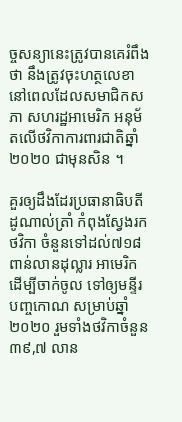ច្ចសន្យានេះត្រូវបានគេរំពឹងថា នឹងត្រូវចុះហត្ថលេខា នៅពេលដែលសមាជិកសភា សហរដ្ឋអាមេរិក អនុម័តលើថវិកាការពារជាតិឆ្នាំ២០២០ ជាមុនសិន ។

គួរឲ្យដឹងដែរប្រធានាធិបតី ដូណាល់ត្រាំ កំពុងស្វែងរកថវិកា ចំនួនទៅដល់៧១៨ពាន់លានដុល្លារ អាមេរិក ដើម្បីចាក់ចូល ទៅឲ្យមន្ទីរបញ្ចកោណ សម្រាប់ឆ្នាំ ២០២០ រួមទាំងថវិកាចំនួន ៣៩,៧ លាន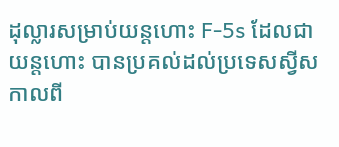ដុល្លារសម្រាប់យន្តហោះ F-5s ដែលជាយន្តហោះ បានប្រគល់ដល់ប្រទេសស្វីស កាលពី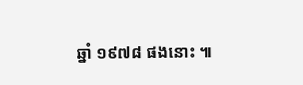ឆ្នាំ ១៩៧៨ ផងនោះ ៕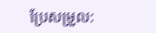ប្រែសម្រួល: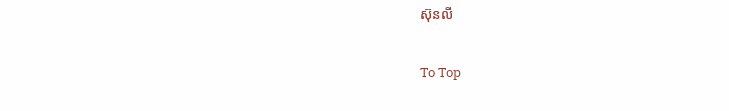ស៊ុនលី

To Top